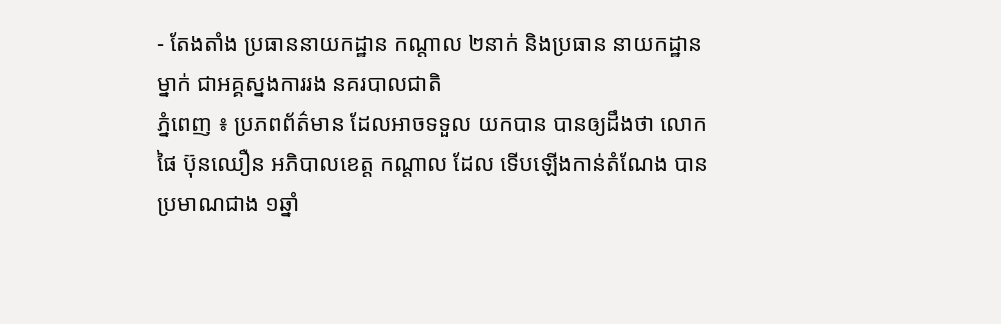- តែងតាំង ប្រធាននាយកដ្ឋាន កណ្តាល ២នាក់ និងប្រធាន នាយកដ្ឋានម្នាក់ ជាអគ្គស្នងការរង នគរបាលជាតិ
ភ្នំពេញ ៖ ប្រភពព័ត៌មាន ដែលអាចទទួល យកបាន បានឲ្យដឹងថា លោក ផៃ ប៊ុនឈឿន អភិបាលខេត្ត កណ្តាល ដែល ទើបឡើងកាន់តំណែង បានប្រមាណជាង ១ឆ្នាំ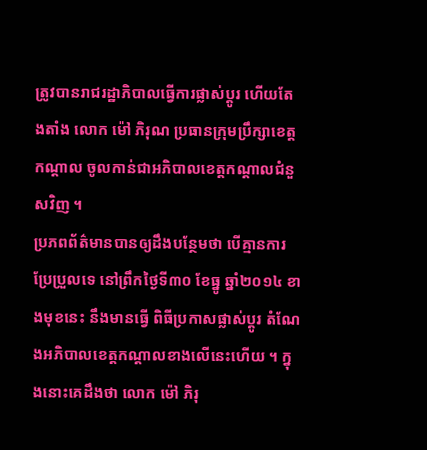ត្រូវបានរាជរដ្ឋាភិបាលធ្វើការផ្លាស់ប្តូរ ហើយតែងតាំង លោក ម៉ៅ ភិរុណ ប្រធានក្រុមប្រឹក្សាខេត្តកណ្តាល ចូលកាន់ជាអភិបាលខេត្តកណ្តាលជំនួសវិញ ។
ប្រភពព័ត៌មានបានឲ្យដឹងបន្ថែមថា បើគ្មានការប្រែប្រួលទេ នៅព្រឹកថ្ងៃទី៣០ ខែធ្នូ ឆ្នាំ២០១៤ ខាងមុខនេះ នឹងមានធ្វើ ពិធីប្រកាសផ្លាស់ប្តូរ តំណែងអភិបាលខេត្តកណ្តាលខាងលើនេះហើយ ។ ក្នុងនោះគេដឹងថា លោក ម៉ៅ ភិរុ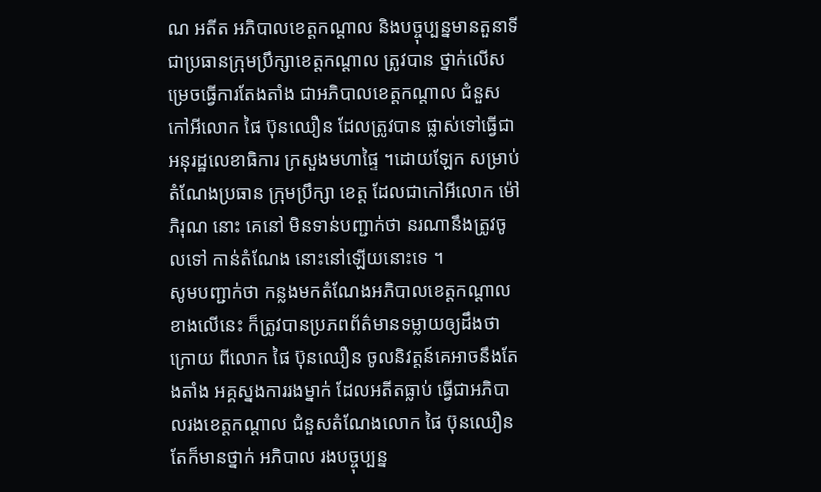ណ អតីត អភិបាលខេត្តកណ្តាល និងបច្ចុប្បន្នមានតួនាទីជាប្រធានក្រុមប្រឹក្សាខេត្តកណ្តាល ត្រូវបាន ថ្នាក់លើសម្រេចធ្វើការតែងតាំង ជាអភិបាលខេត្តកណ្តាល ជំនួសកៅអីលោក ផៃ ប៊ុនឈឿន ដែលត្រូវបាន ផ្លាស់ទៅធ្វើជាអនុរដ្ឋលេខាធិការ ក្រសួងមហាផ្ទៃ ។ដោយឡែក សម្រាប់តំណែងប្រធាន ក្រុមប្រឹក្សា ខេត្ត ដែលជាកៅអីលោក ម៉ៅ ភិរុណ នោះ គេនៅ មិនទាន់បញ្ជាក់ថា នរណានឹងត្រូវចូលទៅ កាន់តំណែង នោះនៅឡើយនោះទេ ។
សូមបញ្ជាក់ថា កន្លងមកតំណែងអភិបាលខេត្តកណ្តាលខាងលើនេះ ក៏ត្រូវបានប្រភពព័ត៌មានទម្លាយឲ្យដឹងថា ក្រោយ ពីលោក ផៃ ប៊ុនឈឿន ចូលនិវត្តន៍គេអាចនឹងតែងតាំង អគ្គស្នងការរងម្នាក់ ដែលអតីតធ្លាប់ ធ្វើជាអភិបាលរងខេត្តកណ្តាល ជំនួសតំណែងលោក ផៃ ប៊ុនឈឿន តែក៏មានថ្នាក់ អភិបាល រងបច្ចុប្បន្ន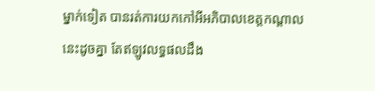ម្នាក់ទៀត បានរត់ការយកកៅអីអភិបាលខេត្តកណ្តាលនេះដូចគ្នា តែឥឡូវលទ្ធផលដឹង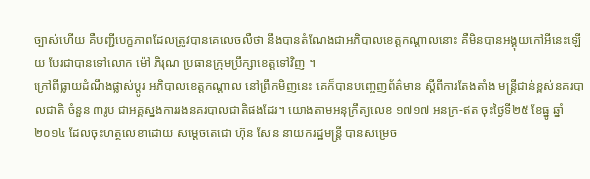ច្បាស់ហើយ គឺបញ្ជីបេក្ខភាពដែលត្រូវបានគេលេចលឺថា នឹងបានតំណែងជាអភិបាលខេត្តកណ្តាលនោះ គឺមិនបានអង្គុយកៅអីនេះឡើយ បែរជាបានទៅលោក ម៉ៅ ភិរុណ ប្រធានក្រុមប្រឹក្សាខេត្តទៅវិញ ។
ក្រៅពីធ្លាយដំណឹងផ្លាស់ប្តូរ អភិបាលខេត្តកណ្តាល នៅព្រឹកមិញនេះ គេក៏បានបញ្ចេញព័ត៌មាន ស្តីពីការតែងតាំង មន្រ្តីជាន់ខ្ពស់នគរបាលជាតិ ចំនួន ៣រូប ជាអគ្គស្នងការរងនគរបាលជាតិផងដែរ។ យោងតាមអនុក្រឹត្យលេខ ១៧១៧ អនក្រ-ឥត ចុះថ្ងៃទី២៥ ខែធ្នូ ឆ្នាំ២០១៤ ដែលចុះហត្ថលេខាដោយ សម្តេចតេជោ ហ៊ុន សែន នាយករដ្ឋមន្រ្តី បានសម្រេច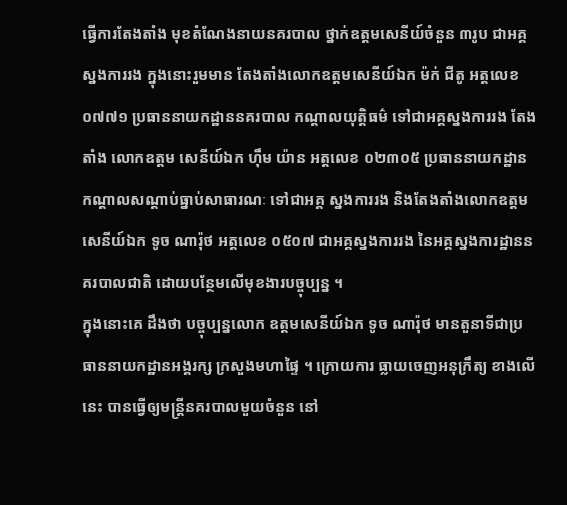ធ្វើការតែងតាំង មុខតំណែងនាយនគរបាល ថ្នាក់ឧត្តមសេនីយ៍ចំនួន ៣រូប ជាអគ្គស្នងការរង ក្នុងនោះរួមមាន តែងតាំងលោកឧត្តមសេនីយ៍ឯក ម៉ក់ ជីតូ អត្តលេខ ០៧៧១ ប្រធាននាយកដ្ឋាននគរបាល កណ្តាលយុត្តិធម៌ ទៅជាអគ្គស្នងការរង តែងតាំង លោកឧត្តម សេនីយ៍ឯក ហ៊ឹម យ៉ាន អត្តលេខ ០២៣០៥ ប្រធាននាយកដ្ឋានកណ្តាលសណ្តាប់ធ្នាប់សាធារណៈ ទៅជាអគ្គ ស្នងការរង និងតែងតាំងលោកឧត្តមសេនីយ៍ឯក ទូច ណារ៉ុថ អត្តលេខ ០៥០៧ ជាអគ្គស្នងការរង នៃអគ្គស្នងការដ្ឋាននគរបាលជាតិ ដោយបន្ថែមលើមុខងារបច្ចុប្បន្ន ។
ក្នុងនោះគេ ដឹងថា បច្ចុប្បន្នលោក ឧត្តមសេនីយ៍ឯក ទូច ណារ៉ុថ មានតួនាទីជាប្រធាននាយកដ្ឋានអង្គរក្ស ក្រសួងមហាផ្ទៃ ។ ក្រោយការ ធ្លាយចេញអនុក្រឹត្យ ខាងលើនេះ បានធ្វើឲ្យមន្រ្តីនគរបាលមួយចំនួន នៅ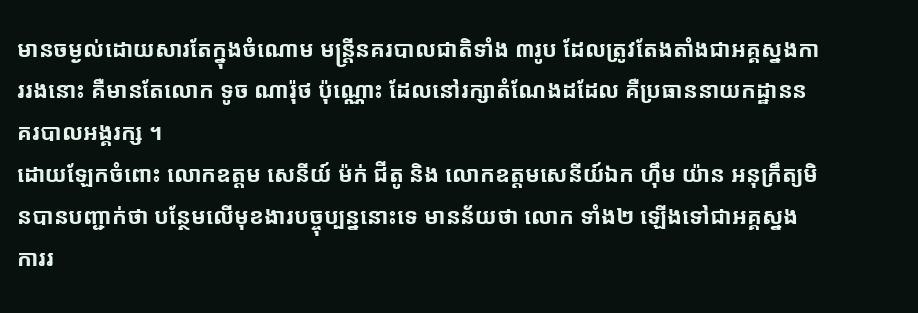មានចម្ងល់ដោយសារតែក្នុងចំណោម មន្រ្តីនគរបាលជាតិទាំង ៣រូប ដែលត្រូវតែងតាំងជាអគ្គស្នងការរងនោះ គឺមានតែលោក ទូច ណារ៉ុថ ប៉ុណ្ណោះ ដែលនៅរក្សាតំណែងដដែល គឺប្រធាននាយកដ្ឋាននគរបាលអង្គរក្ស ។
ដោយឡែកចំពោះ លោកឧត្តម សេនីយ៍ ម៉ក់ ជីតូ និង លោកឧត្តមសេនីយ៍ឯក ហ៊ឹម យ៉ាន អនុក្រឹត្យមិនបានបញ្ជាក់ថា បន្ថែមលើមុខងារបច្ចុប្បន្ននោះទេ មានន័យថា លោក ទាំង២ ឡើងទៅជាអគ្គស្នង ការរ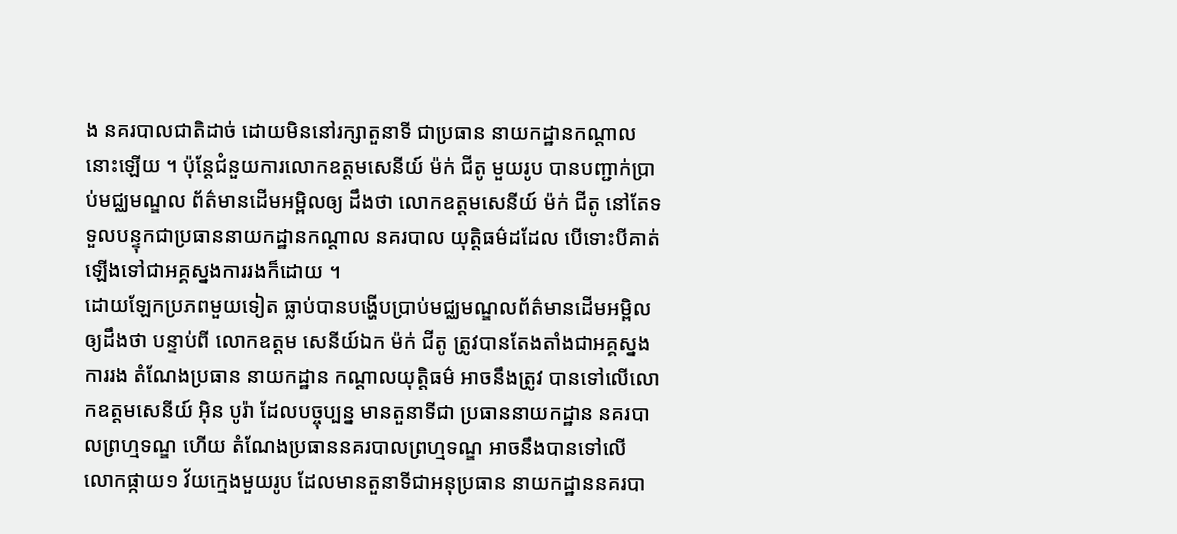ង នគរបាលជាតិដាច់ ដោយមិននៅរក្សាតួនាទី ជាប្រធាន នាយកដ្ឋានកណ្តាលនោះឡើយ ។ ប៉ុន្តែជំនួយការលោកឧត្តមសេនីយ៍ ម៉ក់ ជីតូ មួយរូប បានបញ្ជាក់ប្រាប់មជ្ឈមណ្ឌល ព័ត៌មានដើមអម្ពិលឲ្យ ដឹងថា លោកឧត្តមសេនីយ៍ ម៉ក់ ជីតូ នៅតែទទួលបន្ទុកជាប្រធាននាយកដ្ឋានកណ្តាល នគរបាល យុត្តិធម៌ដដែល បើទោះបីគាត់ឡើងទៅជាអគ្គស្នងការរងក៏ដោយ ។
ដោយឡែកប្រភពមួយទៀត ធ្លាប់បានបង្ហើបប្រាប់មជ្ឈមណ្ឌលព័ត៌មានដើមអម្ពិល ឲ្យដឹងថា បន្ទាប់ពី លោកឧត្តម សេនីយ៍ឯក ម៉ក់ ជីតូ ត្រូវបានតែងតាំងជាអគ្គស្នងការរង តំណែងប្រធាន នាយកដ្ឋាន កណ្តាលយុត្តិធម៌ អាចនឹងត្រូវ បានទៅលើលោកឧត្តមសេនីយ៍ អ៊ិន បូរ៉ា ដែលបច្ចុប្បន្ន មានតួនាទីជា ប្រធាននាយកដ្ឋាន នគរបាលព្រហ្មទណ្ឌ ហើយ តំណែងប្រធាននគរបាលព្រហ្មទណ្ឌ អាចនឹងបានទៅលើ លោកផ្កាយ១ វ័យក្មេងមួយរូប ដែលមានតួនាទីជាអនុប្រធាន នាយកដ្ឋាននគរបា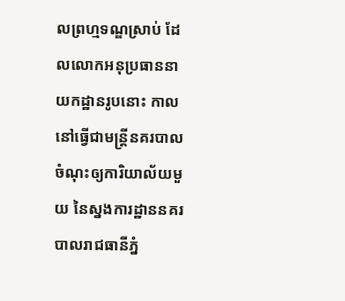លព្រហ្មទណ្ឌស្រាប់ ដែលលោកអនុប្រធាននាយកដ្ឋានរូបនោះ កាលនៅធ្វើជាមន្រ្តីនគរបាល ចំណុះឲ្យការិយាល័យមួយ នៃស្នងការដ្ឋាននគរបាលរាជធានីភ្នំ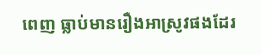ពេញ ធ្លាប់មានរឿងអាស្រូវផងដែរ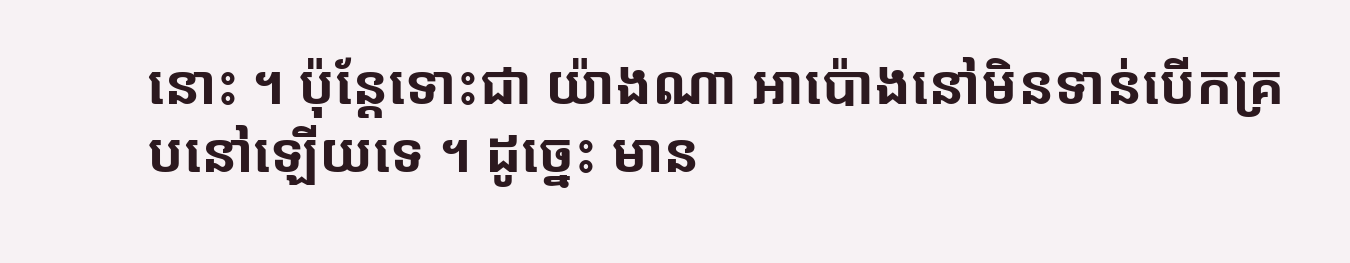នោះ ។ ប៉ុន្តែទោះជា យ៉ាងណា អាប៉ោងនៅមិនទាន់បើកគ្របនៅឡើយទេ ។ ដូច្នេះ មាន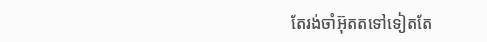តែរង់ចាំអ៊ុតតទៅទៀតតែ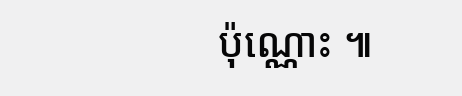ប៉ុណ្ណោះ ៕